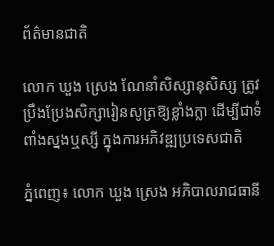ព័ត៌មានជាតិ

លោក ឃួង ស្រេង ណែនាំសិស្សានុសិស្ស ត្រូវប្រឹងប្រែងសិក្សារៀនសូត្រឱ្យខ្លាំងក្លា ដើម្បីជាទំពាំងស្នងឬស្សី ក្នុងការអភិវឌ្ឍប្រទេសជាតិ

ភ្នំពេញ៖ លោក ឃួង ស្រេង អភិបាលរាជធានី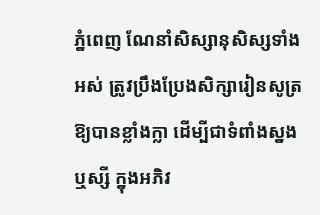ភ្នំពេញ ណែនាំសិស្សានុសិស្សទាំងអស់ ត្រូវប្រឹងប្រែងសិក្សារៀនសូត្រឱ្យបានខ្លាំងក្លា ដើម្បីជាទំពាំងស្នងឬស្សី ក្នុងអភិវ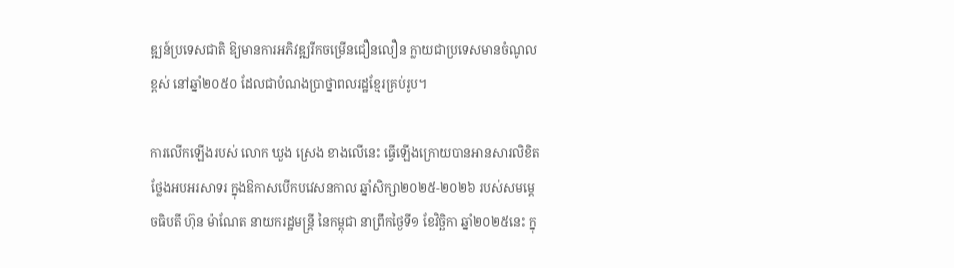ឌ្ឍន៍ប្រទេសជាតិ ឱ្យមានការអភិវឌ្ឍរីកចម្រើនជឿនលឿន ក្លាយជាប្រទេសមានចំណូលខ្ពស់ នៅឆ្នាំ២០៥០ ដែលជាបំណងប្រាថ្នាពលរដ្ឋខ្មែរគ្រប់រូប។

ការលើកឡើងរបស់ លោក ឃួង ស្រេង ខាងលើនេះ ធ្វើឡើងក្រោយបានអានសារលិខិតថ្លែងអបអរសាទរ ក្នុងឱកាសបើកបវេសនកាល ឆ្នាំសិក្សា២០២៥-២០២៦ របស់សមម្តេចធិបតី ហ៊ុន ម៉ាណែត នាយករដ្ឋមន្ត្រី នៃកម្ពុជា នាព្រឹកថ្ងៃទី១ ខែវិច្ឆិកា ឆ្នាំ២០២៥នេះ ក្នុ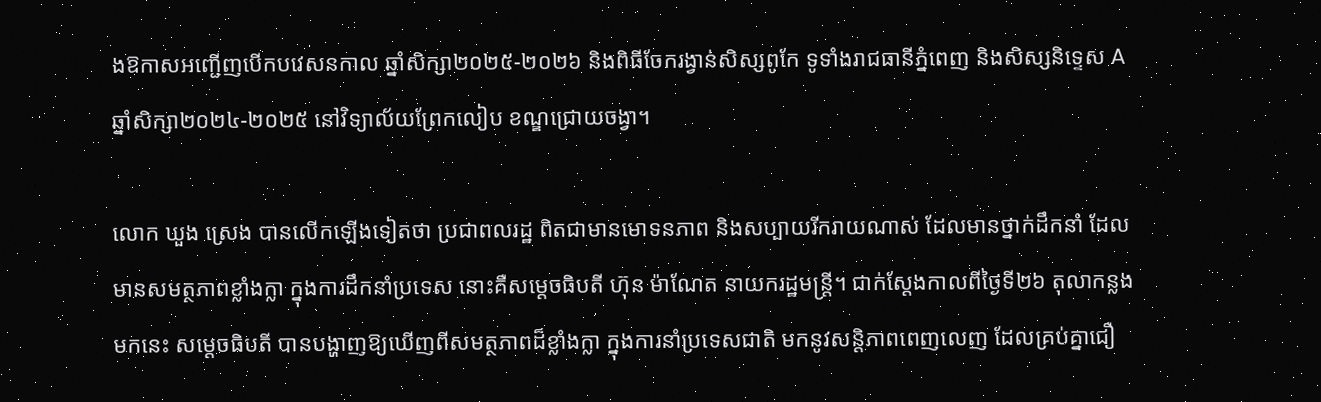ងឱកាសអញ្ជើញបើកបវេសនកាល ឆ្នាំសិក្សា២០២៥-២០២៦ និងពិធីចែករង្វាន់សិស្សពូកែ ទូទាំងរាជធានីភ្នំពេញ និងសិស្សនិទ្ទេស A ឆ្នាំសិក្សា២០២៤-២០២៥ នៅវិទ្យាល័យព្រែកលៀប ខណ្ឌជ្រោយចង្វា។

លោក ឃួង ស្រេង បានលើកឡើងទៀតថា ប្រជាពលរដ្ឋ ពិតជាមានមោទនភាព និងសប្បាយរីករាយណាស់ ដែលមានថ្នាក់ដឹកនាំ ដែលមានសមត្ថភាពខ្លាំងក្លា ក្នុងការដឹកនាំប្រទេស នោះគឺសម្ដេចធិបតី ហ៊ុន ម៉ាណែត នាយករដ្ឋមន្ត្រី។ ជាក់ស្ដែងកាលពីថ្ងៃទី២៦ តុលាកន្លងមកនេះ សម្ដេចធិបតី បានបង្ហាញឱ្យឃើញពីសមត្ថភាពដ៏ខ្លាំងក្លា ក្នុងការនាំប្រទេសជាតិ មកនូវសន្តិភាពពេញលេញ ដែលគ្រប់គ្នាជឿ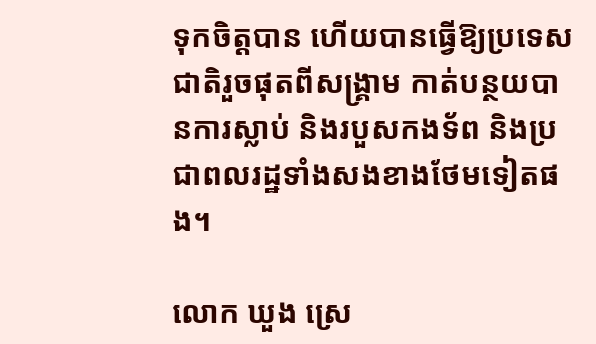ទុកចិត្តបាន ហើយបានធ្វើឱ្យប្រទេសជាតិរួចផុតពីសង្គ្រាម កាត់បន្ថយបានការស្លាប់ និងរបួសកងទ័ព និងប្រជាពលរដ្ឋទាំងសងខាងថែមទៀតផង។

លោក ឃួង ស្រេ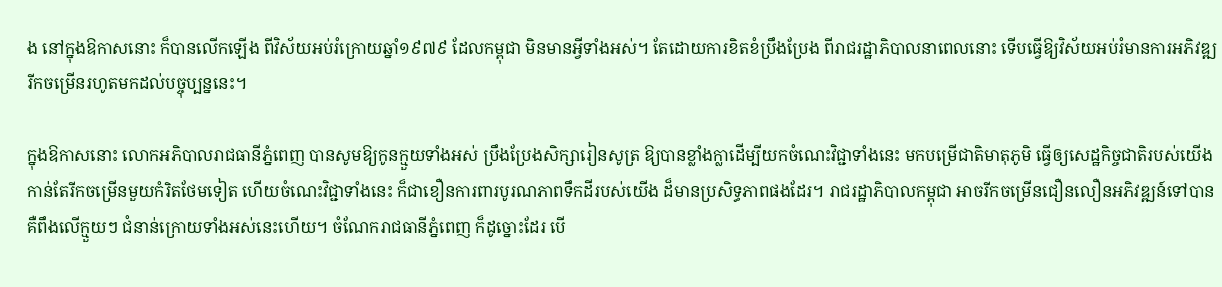ង នៅក្នុងឱកាសនោះ ក៏បានលើកឡើង ពីវិស័យអប់រំក្រោយឆ្នាំ១៩៧៩ ដែលកម្ពុជា មិនមានអ្វីទាំងអស់។ តែដោយការខិតខំប្រឹងប្រែង ពីរាជរដ្ឋាភិបាលនាពេលនោះ ទើបធ្វើឱ្យវិស័យអប់រំមានការអភិវឌ្ឍ រីកចម្រើនរហូតមកដល់បច្ចុប្បន្ននេះ។

ក្នុងឱកាសនោះ លោកអភិបាលរាជធានីភ្នំពេញ បានសូមឱ្យកូនក្មួយទាំងអស់ ប្រឹងប្រែងសិក្សារៀនសូត្រ ឱ្យបានខ្លាំងក្លាដើម្បីយកចំណេះវិជ្ជាទាំងនេះ មកបម្រើជាតិមាតុភូមិ ធ្វើឲ្យសេដ្ឋកិច្ចជាតិរបស់យើង កាន់តែរីកចម្រើនមួយកំរិតថែមទៀត ហើយចំណេះវិជ្ជាទាំងនេះ ក៏ជាខឿនការពារបូរណភាពទឹកដីរបស់យើង ដ៏មានប្រសិទ្ធភាពផងដែរ។ រាជរដ្ឋាភិបាលកម្ពុជា អាចរីកចម្រើនជឿនលឿនអភិវឌ្ឍន៍ទៅបាន គឺពឹងលើក្មួយៗ ជំនាន់ក្រោយទាំងអស់នេះហើយ។ ចំណែករាជធានីភ្នំពេញ ក៏ដូច្នោះដែរ បើ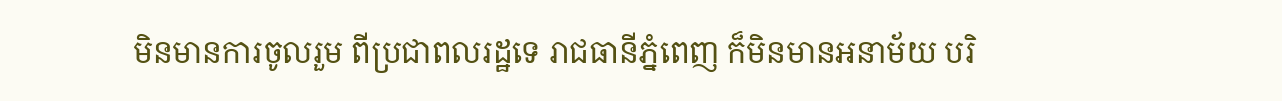មិនមានការចូលរួម ពីប្រជាពលរដ្ឋទេ រាជធានីភ្នំពេញ ក៏មិនមានអនាម័យ បរិ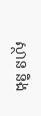ស្ថាន និង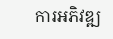ការអភិវឌ្ឍ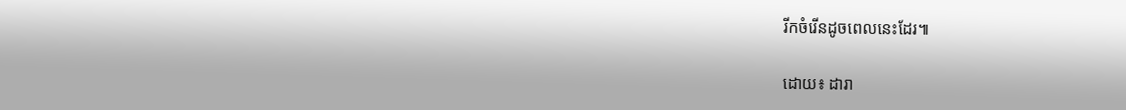រីកចំរើនដូចពេលនេះដែរ៕

ដោយ៖ ដារា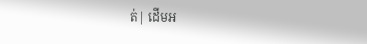ត់| ដើមអ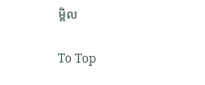ម្ពិល

To Top